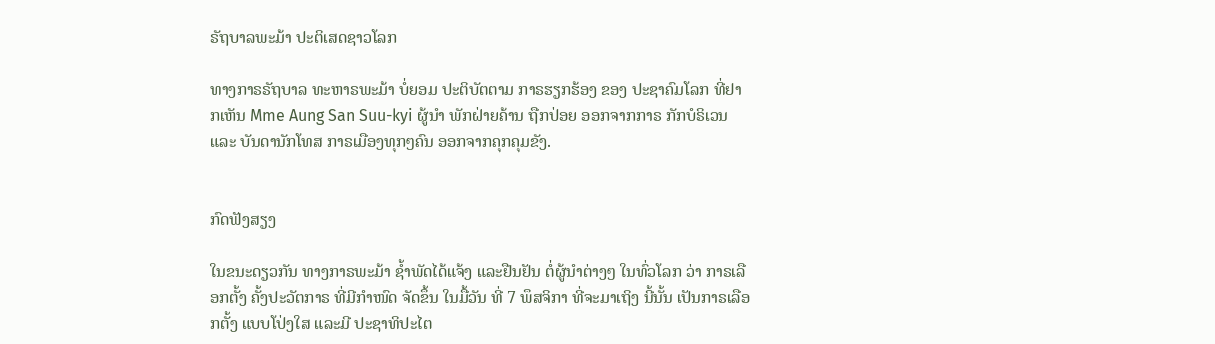ຣັຖບາລພະມ້າ ປະຕິເສດຊາວໂລກ

ທາງກາຣຣັຖບາລ ທະຫາຣພະມ້າ ບໍ່ຍອມ ປະຕິບັຕຕາມ ກາຣຮຽກຮ້ອງ ຂອງ ປະຊາຄົມໂລກ ທີ່ຢາກເຫັນ Mme Aung San Suu-kyi ຜູ້ນຳ ພັກຝ່າຍຄ້ານ ຖືກປ່ອຍ ອອກຈາກກາຣ ກັກບໍຣິເວນ ແລະ ບັນດານັກໂທສ ກາຣເມືອງທຸກໆຄົນ ອອກຈາກຄຸກຄຸມຂັງ.


ກົດຟັງສຽງ

ໃນຂນະດຽວກັນ ທາງກາຣພະມ້າ ຊ້ຳພັດໄດ້ແຈ້ງ ແລະຢືນຢັນ ຕໍ່ຜູ້ນຳຕ່າງໆ ໃນທົ່ວໂລກ ວ່າ ກາຣເລືອກຕັ້ງ ຄັ້ງປະວັຕກາຣ ທີ່ມີກຳໜົດ ຈັດຂຶ້ນ ໃນມື້ວັນ ທີ່ 7 ພຶສຈິກາ ທີ່ຈະມາເຖິງ ນີ້ນັ້ນ ເປັນກາຣເລືອກຕັ້ງ ແບບໂປ່ງໃສ ແລະມີ ປະຊາທິປະໄຕ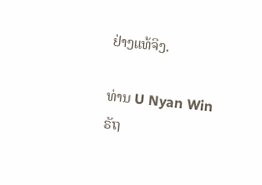ຢ່າງແທ້ຈິງ.

ທ່ານ U Nyan Win ຣັຖ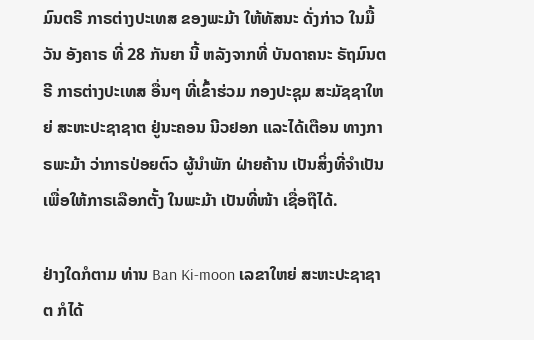ມົນຕຣີ ກາຣຕ່າງປະເທສ ຂອງພະມ້າ ໃຫ້ທັສນະ ດັ່ງກ່າວ ໃນມື້ວັນ ອັງຄາຣ ທີ່ 28 ກັນຍາ ນີ້ ຫລັງຈາກທີ່ ບັນດາຄນະ ຣັຖມົນຕຣີ ກາຣຕ່າງປະເທສ ອື່ນໆ ທີ່ເຂົ້າຮ່ວມ ກອງປະຊຸມ ສະມັຊຊາໃຫຍ່ ສະຫະປະຊາຊາຕ ຢູ່ນະຄອນ ນີວຢອກ ແລະໄດ້ເຕືອນ ທາງກາຣພະມ້າ ວ່າກາຣປ່ອຍຕົວ ຜູ້ນຳພັກ ຝ່າຍຄ້ານ ເປັນສິ່ງທີ່ຈຳເປັນ ເພື່ອໃຫ້ກາຣເລືອກຕັ້ງ ໃນພະມ້າ ເປັນທີ່ໜ້າ ເຊື່ອຖືໄດ້.

ຢ່າງໃດກໍຕາມ ທ່ານ Ban Ki-moon ເລຂາໃຫຍ່ ສະຫະປະຊາຊາຕ ກໍໄດ້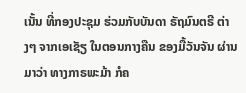ເນັ້ນ ທີ່ກອງປະຊຸມ ຮ່ວມກັບບັນດາ ຣັຖມົນຕຣີ ຕ່າງໆ ຈາກເອເຊັຽ ໃນຕອນກາງຄືນ ຂອງມື້ວັນຈັນ ຜ່ານມາວ່າ ທາງກາຣພະມ້າ ກໍຄ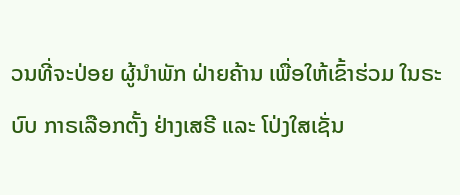ວນທີ່ຈະປ່ອຍ ຜູ້ນຳພັກ ຝ່າຍຄ້ານ ເພື່ອໃຫ້ເຂົ້າຮ່ວມ ໃນຣະບົບ ກາຣເລືອກຕັ້ງ ຢ່າງເສຣີ ແລະ ໂປ່ງໃສເຊັ່ນ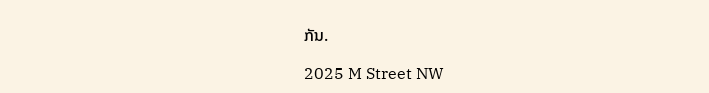ກັນ.

2025 M Street NW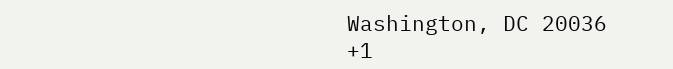Washington, DC 20036
+1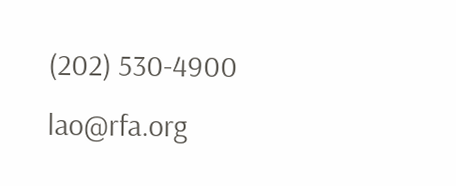(202) 530-4900
lao@rfa.org